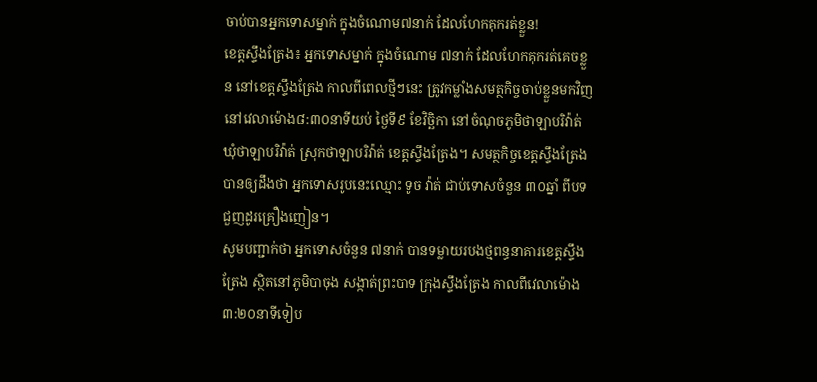ចាប់បានអ្នកទោសម្នាក់ ក្នុងចំណោម៧នាក់ ដែលហែកគុករត់ខ្លួន!
ខេត្តស្ទឹងត្រែង៖ អ្នកទោសម្នាក់ ក្នុងចំណោម ៧នាក់ ដែលហែកគុករត់គេចខ្លួន នៅខេត្តស្ទឹងត្រែង កាលពីពេលថ្មីៗនេះ ត្រូវកម្លាំងសមត្ថកិច្ចចាប់ខ្លួនមកវិញ នៅវេលាម៉ោង៨:៣០នាទីយប់ ថ្ងៃទី៩ ខែវិច្ឆិកា នៅចំណុចភូមិថាឡាបរិវ៉ាត់ ឃុំថាឡាបរិវ៉ាត់ ស្រុកថាឡាបរិវ៉ាត់ ខេត្តស្ទឹងត្រែង។ សមត្ថកិច្ចខេត្តស្ទឹងត្រែង បានឲ្យដឹងថា អ្នកទោសរូបនេះឈ្មោះ ទូច វ៉ាត់ ជាប់ទោសចំនួន ៣០ឆ្នាំ ពីបទជួញដូរគ្រឿងញៀន។
សូមបញ្ជាក់ថា អ្នកទោសចំនួន ៧នាក់ បានទម្លាយរបងថ្មពន្ធនាគារខេត្តស្ទឹងត្រែង ស្ថិតនៅភូមិបាចុង សង្កាត់ព្រះបាទ ក្រុងស្ទឹងត្រែង កាលពីវេលាម៉ោង៣:២០នាទីទៀប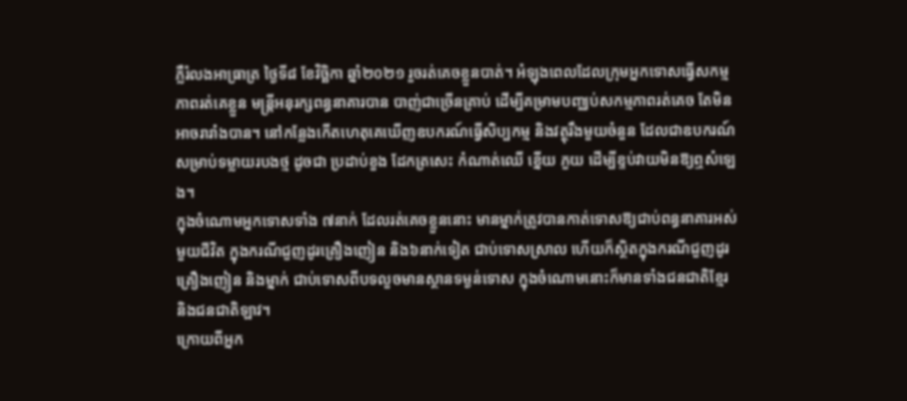ភ្លឺរំលងអាធ្រាត្រ ថ្ងៃទី៨ ខែវិច្ឆិកា ឆ្នាំ២០២១ រួចរត់គេចខ្លួនបាត់។ អំឡុងពេលដែលក្រុមអ្នកទោសធ្វើសកម្មភាពរត់គេខ្លួន មន្ត្រីអនុរក្សពន្ធនាគារបាន បាញ់ជាច្រើនគ្រាប់ ដើម្បីគម្រាមបញ្ឈប់សកម្មភាពរត់គេច តែមិនអាចរារាំងបាន។ នៅកន្លែងកើតហេតុគេឃើញឧបករណ៍ធ្វើសិប្បកម្ម និងវត្ថុរឹងមួយចំនួន ដែលជាឧបករណ៍សម្រាប់ទម្លាយរបងថ្ម ដូចជា ប្រដាប់ខួង ដែកត្រសេះ កំណាត់ឈើ ខ្នើយ ភួយ ដើម្បីខ្ទប់វាយមិនឱ្យឮសំឡេង។
ក្នុងចំណោមអ្នកទោសទាំង ៧នាក់ ដែលរត់គេចខ្លួននោះ មានម្នាក់ត្រូវបានកាត់ទោសឱ្យជាប់ពន្ធនាគារអស់មួយជីវិត ក្នុងករណីជួញដូរគ្រឿងញៀន និង៦នាក់ទៀត ជាប់ទោសស្រាល ហើយក៏ស្ថិតក្នុងករណីជួញដូរគ្រឿងញៀន និងម្នាក់ ជាប់ទោសពីបទលួចមានស្ថានទម្ងន់ទោស ក្នុងចំណោមនោះក៏មានទាំងជនជាតិខ្មែរ និងជនជាតិឡាវ។
ក្រោយពីអ្នក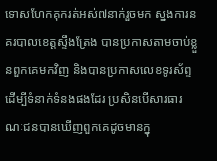ទោសហែកគុករត់អស់៧នាក់រួចមក ស្នងការនគរបាលខេត្តស្ទឹងត្រែង បានប្រកាសតាមចាប់ខ្លួនពួកគេមកវិញ និងបានប្រកាសលេខទូរស័ព្ទដើម្បីទំនាក់ទំនងផងដែរ ប្រសិនបើសារធារណៈជនបានឃើញពួកគេដូចមានក្នុ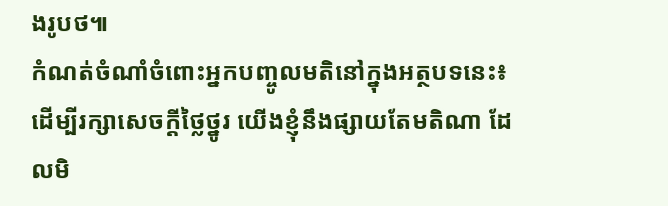ងរូបថ៕
កំណត់ចំណាំចំពោះអ្នកបញ្ចូលមតិនៅក្នុងអត្ថបទនេះ៖ ដើម្បីរក្សាសេចក្ដីថ្លៃថ្នូរ យើងខ្ញុំនឹងផ្សាយតែមតិណា ដែលមិ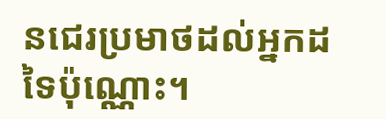នជេរប្រមាថដល់អ្នកដទៃប៉ុណ្ណោះ។